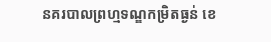នគរបាលព្រហ្មទណ្ឌកម្រិតធ្ងន់ ខេ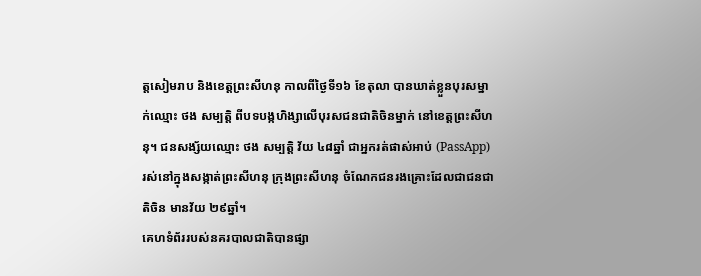ត្តសៀមរាប និងខេត្តព្រះសីហនុ កាលពីថ្ងៃទី១៦ ខែតុលា បានឃាត់ខ្លួនបុរសម្នាក់ឈ្មោះ ថង សម្បតិ្ត ពីបទបង្កហិង្សាលើបុរសជនជាតិចិនម្នាក់ នៅខេត្តព្រះសីហនុ។ ជនសង្ស័យឈ្មោះ ថង សម្បតិ្ត វ័យ ៤៨ឆ្នាំ ជាអ្នករត់ផាស់អាប់ (PassApp) រស់នៅក្នុងសង្កាត់ព្រះសីហនុ ក្រុងព្រះសីហនុ ចំណែកជនរងគ្រោះដែលជាជនជាតិចិន មានវ័យ ២៩ឆ្នាំ។
គេហទំព័ររបស់នគរបាលជាតិបានផ្សា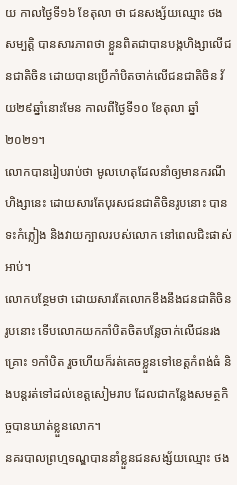យ កាលថ្ងៃទី១៦ ខែតុលា ថា ជនសង្ស័យឈ្មោះ ថង សម្បត្តិ បានសារភាពថា ខ្លួនពិតជាបានបង្កហិង្សាលើជនជាតិចិន ដោយបានប្រើកាំបិតចាក់លើជនជាតិចិន វ័យ២៩ឆ្នាំនោះមែន កាលពីថ្ងៃទី១០ ខែតុលា ឆ្នាំ២០២១។
លោកបានរៀបរាប់ថា មូលហេតុដែលនាំឲ្យមានករណីហិង្សានេះ ដោយសារតែបុរសជនជាតិចិនរូបនោះ បានទះកំភ្លៀង និងវាយក្បាលរបស់លោក នៅពេលជិះផាស់អាប់។
លោកបន្ថែមថា ដោយសារតែលោកខឹងនឹងជនជាតិចិនរូបនោះ ទើបលោកយកកាំបិតចិតបន្លែចាក់លើជនរងគ្រោះ ១កាំបិត រួចហើយក៏រត់គេចខ្លួនទៅខេត្តកំពង់ធំ និងបន្តរត់ទៅដល់ខេត្តសៀមរាប ដែលជាកន្លែងសមត្ថកិច្ចបានឃាត់ខ្លួនលោក។
នគរបាលព្រហ្មទណ្ឌបាននាំខ្លួនជនសង្ស័យឈ្មោះ ថង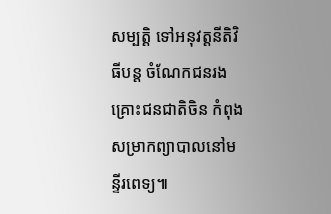សម្បត្តិ ទៅអនុវត្តនីតិវិធីបន្ត ចំណែកជនរងគ្រោះជនជាតិចិន កំពុងសម្រាកព្យាបាលនៅមន្ទីរពេទ្យ៕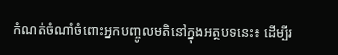កំណត់ចំណាំចំពោះអ្នកបញ្ចូលមតិនៅក្នុងអត្ថបទនេះ៖ ដើម្បីរ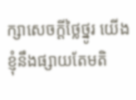ក្សាសេចក្ដីថ្លៃថ្នូរ យើងខ្ញុំនឹងផ្សាយតែមតិ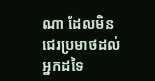ណា ដែលមិនជេរប្រមាថដល់អ្នកដទៃ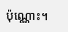ប៉ុណ្ណោះ។